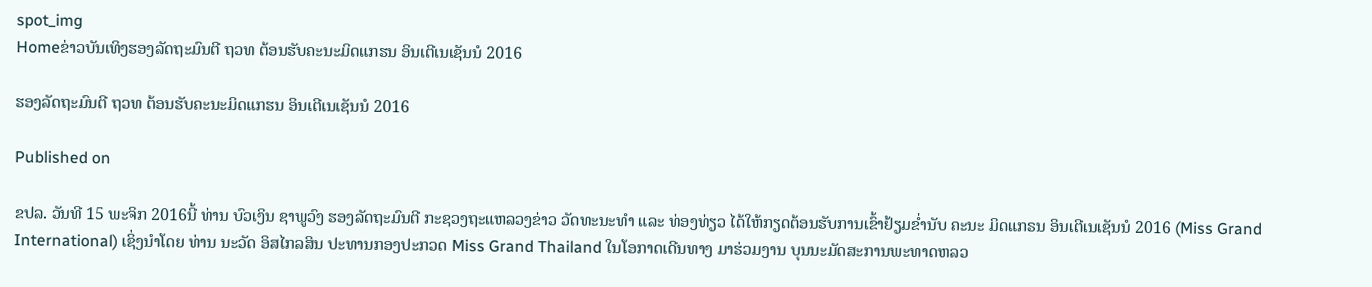spot_img
Homeຂ່າວບັນເທິງຮອງລັດຖະມົນຕີ ຖວທ ຕ້ອນຮັບຄະນະມິດແກຮນ ອິນເຕີເນເຊັນນໍ 2016

ຮອງລັດຖະມົນຕີ ຖວທ ຕ້ອນຮັບຄະນະມິດແກຮນ ອິນເຕີເນເຊັນນໍ 2016

Published on

ຂປລ. ວັນທີ 15 ພະຈິກ 2016ນີ້ ທ່ານ ບົວເງິນ ຊາພູວົງ ຮອງລັດຖະມົນຕີ ກະຊວງຖະແຫລວງຂ່າວ ວັດທະນະທຳ ແລະ ທ່ອງທ່ຽວ ໄດ້ໃຫ້ກຽດຕ້ອນຮັບການເຂົ້າຢ້ຽມຂໍ່ານັບ ຄະນະ ມິດແກຣນ ອິນເຕີເນເຊັນນໍ 2016 (Miss Grand International) ເຊິ່ງນຳໂດຍ ທ່ານ ນະວັດ ອິສໄກລສິນ ປະທານກອງປະກວດ Miss Grand Thailand ໃນໂອກາດເດີນທາງ ມາຮ່ວມງານ ບຸນນະມັດສະການພະທາດຫລວ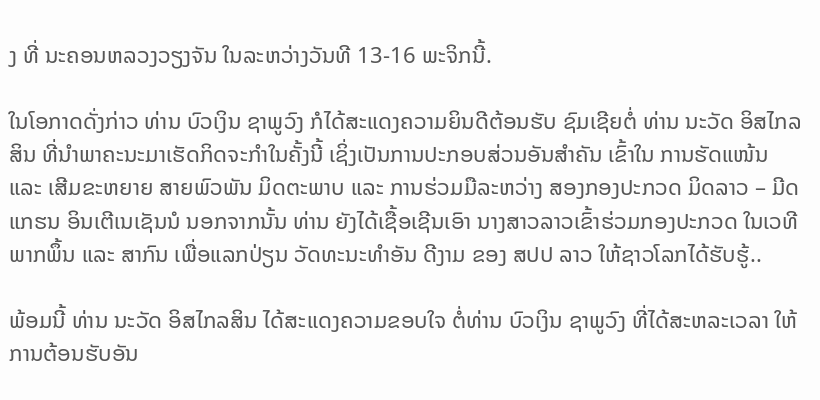ງ ທີ່ ນະຄອນຫລວງວຽງຈັນ ໃນລະຫວ່າງວັນທີ 13-16 ພະຈິກນີ້.

ໃນໂອກາດດັ່ງກ່າວ ທ່ານ ບົວເງິນ ຊາພູວົງ ກໍໄດ້ສະແດງຄວາມຍິນດີຕ້ອນຮັບ ຊົມເຊີຍຕໍ່ ທ່ານ ນະວັດ ອິສໄກລສິນ ທີ່ນຳພາຄະນະມາເຮັດກິດຈະກຳໃນຄັ້ງນີ້ ເຊິ່ງເປັນການປະກອບສ່ວນອັນສຳຄັນ ເຂົ້າໃນ ການຮັດແໜ້ນ ແລະ ເສີມຂະຫຍາຍ ສາຍພົວພັນ ມິດຕະພາບ ແລະ ການຮ່ວມມືລະຫວ່າງ ສອງກອງປະກວດ ມິດລາວ – ມີດແກຮນ ອິນເຕີເນເຊັນນໍ ນອກຈາກນັ້ນ ທ່ານ ຍັງໄດ້ເຊື້ອເຊີນເອົາ ນາງສາວລາວເຂົ້າຮ່ວມກອງປະກວດ ໃນເວທີ ພາກພຶ້ນ ແລະ ສາກົນ ເພື່ອແລກປ່ຽນ ວັດທະນະທຳອັນ ດີງາມ ຂອງ ສປປ ລາວ ໃຫ້ຊາວໂລກໄດ້ຮັບຮູ້..

ພ້ອມນີ້ ທ່ານ ນະວັດ ອິສໄກລສິນ ໄດ້ສະແດງຄວາມຂອບໃຈ ຕໍ່ທ່ານ ບົວເງິນ ຊາພູວົງ ທີ່ໄດ້ສະຫລະເວລາ ໃຫ້ການຕ້ອນຮັບອັນ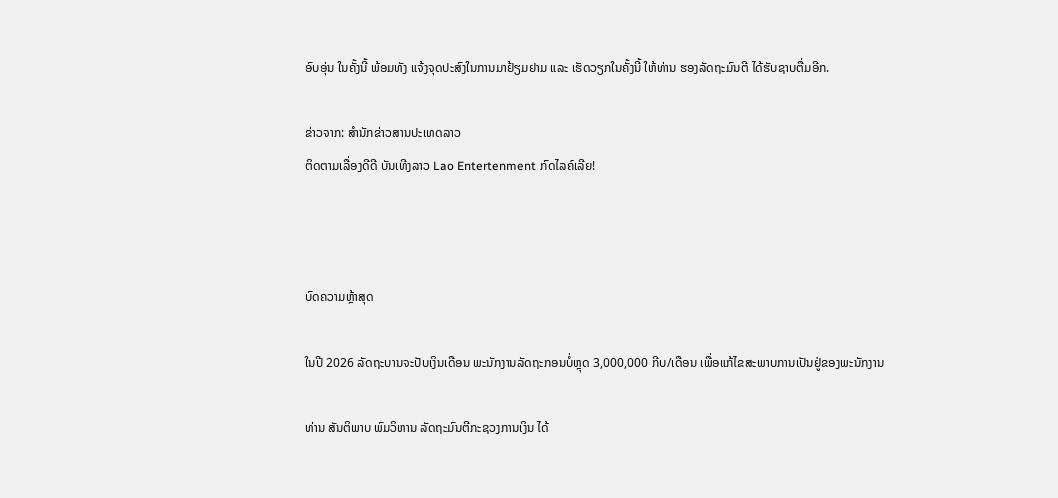ອົບອຸ່ນ ໃນຄັ້ງນີ້ ພ້ອມທັງ ແຈ້ງຈຸດປະສົງໃນການມາຢ້ຽມຢາມ ແລະ ເຮັດວຽກໃນຄັ້ງນີ້ ໃຫ້ທ່ານ ຮອງລັດຖະມົນຕີ ໄດ້ຮັບຊາບຕື່ມອີກ.

ຂ່າວຈາກ: ສຳນັກຂ່າວສານປະເທດລາວ
ຕິດຕາມເລື່ອງດີດີ ບັນເທີງລາວ Lao Entertenment ກົດໄລຄ໌ເລີຍ!



ບົດຄວາມຫຼ້າສຸດ

ໃນປີ 2026 ລັດຖະບານຈະປັບເງິນເດືອນ ພະນັກງານລັດຖະກອນບໍ່ຫຼຸດ 3,000,000 ກີບ/ເດືອນ ເພື່ອແກ້ໄຂສະພາບການເປັນຢູ່ຂອງພະນັກງານ

ທ່ານ ສັນຕິພາບ ພົມວິຫານ ລັດຖະມົນຕີກະຊວງການເງິນ ໄດ້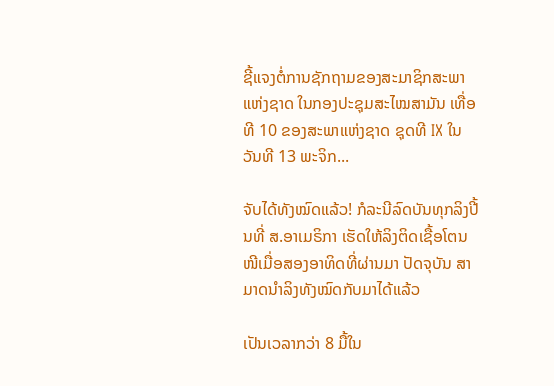ຊີ້ແຈງຕໍ່ການຊັກຖາມຂອງສະມາຊິກສະພາແຫ່ງຊາດ ໃນກອງປະຊຸມສະໄໝສາມັນ ເທື່ອທີ 10 ຂອງສະພາແຫ່ງຊາດ ຊຸດທີ IX ໃນວັນທີ 13 ພະຈິກ...

ຈັບໄດ້ທັງໝົດແລ້ວ! ກໍລະນີລົດບັນທຸກລິງປີ້ນທີ່ ສ.ອາເມຣິກາ ເຮັດໃຫ້ລິງຕິດເຊື້ອໂຕນໜີເມື່ອສອງອາທິດທີ່ຜ່ານມາ ປັດຈຸບັນ ສາມາດນຳລິງທັງໝົດກັບມາໄດ້ແລ້ວ

ເປັນເວລາກວ່າ 8 ມື້ໃນ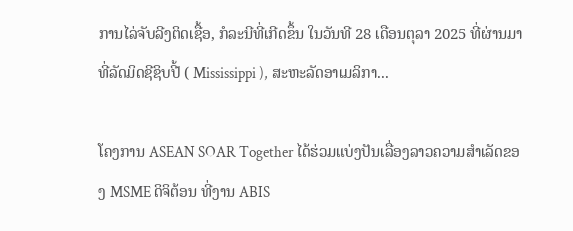ການໄລ່ຈັບລີງຕິດເຊື້ອ, ກໍລະນີທີ່ເກີດຂຶ້ນ ໃນວັນທີ 28 ເດືອນຕຸລາ 2025 ທີ່ຜ່ານມາ ທີ່ລັດມິດຊີຊິບປີ້ ( Mississippi ), ສະຫະລັດອາເມລິກາ...

ໂຄງການ ASEAN SOAR Together ໄດ້ຮ່ວມແບ່ງປັນເລື່ອງລາວຄວາມສໍາເລັດຂອງ MSME ດິຈິຕ້ອນ ທີ່ງານ ABIS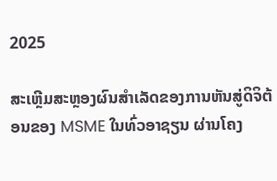2025

ສະເຫຼີມສະຫຼອງຜົນສໍາເລັດຂອງການຫັນສູ່ດິຈິຕ້ອນຂອງ MSME ໃນທົ່ວອາຊຽນ ຜ່ານໂຄງ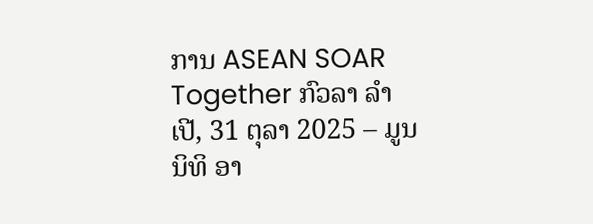ການ ASEAN SOAR Together ກົວລາ ລໍາເປີ, 31 ຕຸລາ 2025 – ມູນນິທິ ອາ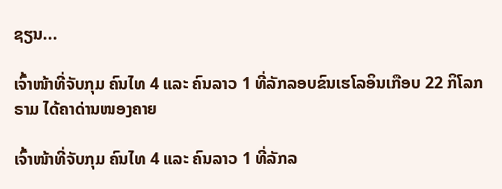ຊຽນ...

ເຈົ້າໜ້າທີ່ຈັບກຸມ ຄົນໄທ 4 ແລະ ຄົນລາວ 1 ທີ່ລັກລອບຂົນເຮໂລອິນເກືອບ 22 ກິໂລກຣາມ ໄດ້ຄາດ່ານໜອງຄາຍ

ເຈົ້າໜ້າທີ່ຈັບກຸມ ຄົນໄທ 4 ແລະ ຄົນລາວ 1 ທີ່ລັກລ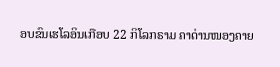ອບຂົນເຮໂລອິນເກືອບ 22 ກິໂລກຣາມ ຄາດ່ານໜອງຄາຍ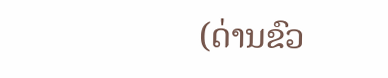(ດ່ານຂົວ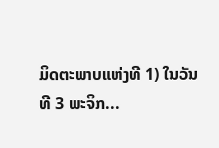ມິດຕະພາບແຫ່ງທີ 1) ໃນວັນທີ 3 ພະຈິກ...